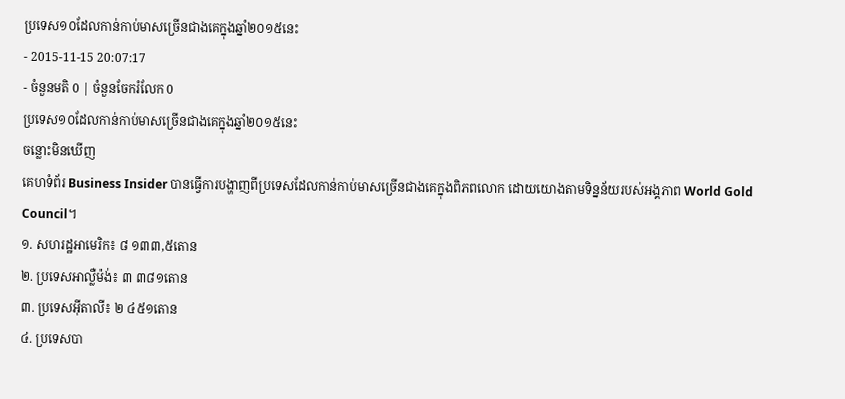ប្រទេស១០ដែលកាន់កាប់មាសច្រើនជាងគេក្នុងឆ្នាំ២០១៥នេះ
- 2015-11-15 20:07:17
- ចំនួនមតិ 0 | ចំនួនចែករំលែក 0
ប្រទេស១០ដែលកាន់កាប់មាសច្រើនជាងគេក្នុងឆ្នាំ២០១៥នេះ
ចន្លោះមិនឃើញ
គេហទំព័រ Business Insider បានធ្វើការបង្ហាញពីប្រទេសដែលកាន់កាប់មាសច្រើនជាងគេក្នុងពិភពលោក ដោយយោងតាមទិន្នន័យរបស់អង្គភាព World Gold Council។
១. សហរដ្ឋអាមេរិក៖ ៨ ១៣៣,៥តោន
២. ប្រទេសអាល្លឺម៉ង់៖ ៣ ៣៨១តោន
៣. ប្រទេសអ៊ីតាលី៖ ២ ៤៥១តោន
៤. ប្រទេសបា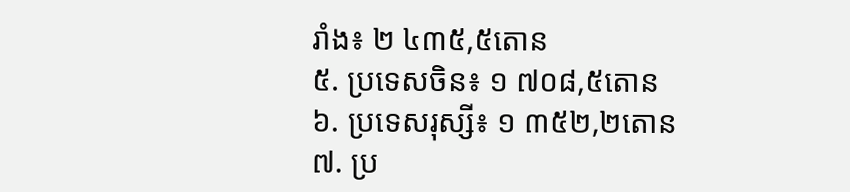រាំង៖ ២ ៤៣៥,៥តោន
៥. ប្រទេសចិន៖ ១ ៧០៨,៥តោន
៦. ប្រទេសរុស្សី៖ ១ ៣៥២,២តោន
៧. ប្រ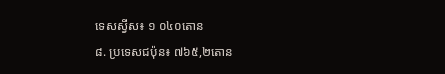ទេសស្វីស៖ ១ ០៤០តោន
៨. ប្រទេសជប៉ុន៖ ៧៦៥,២តោន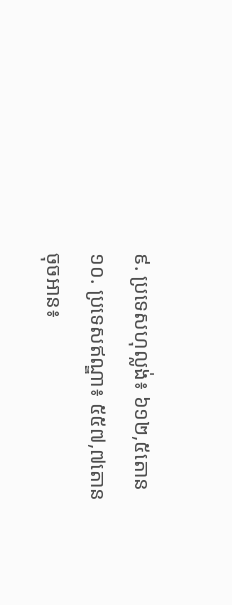៩. ប្រទេសហុល្លង់៖ ៦១២,៥តោន
១០. ប្រទេសឥណ្ឌា៖ ៥៥៧,៧តោន
ចុចអាន៖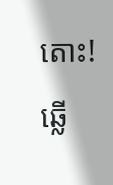តោះ! ឆ្លើ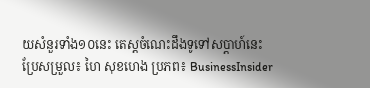យសំនួរទាំង១០នេះ តេស្ដចំណេះដឹងទូទៅសប្ដាហ៍នេះ
ប្រែសម្រួល៖ ហៃ សុខហេង ប្រភព៖ BusinessInsider